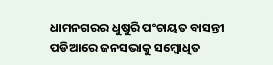ଧାମନଗରର ଧୁଷୁରି ପଂଚାୟତ ବାସନ୍ତୀ ପଡିଆରେ ଜନସଭାକୁ ସମ୍ବୋଧିତ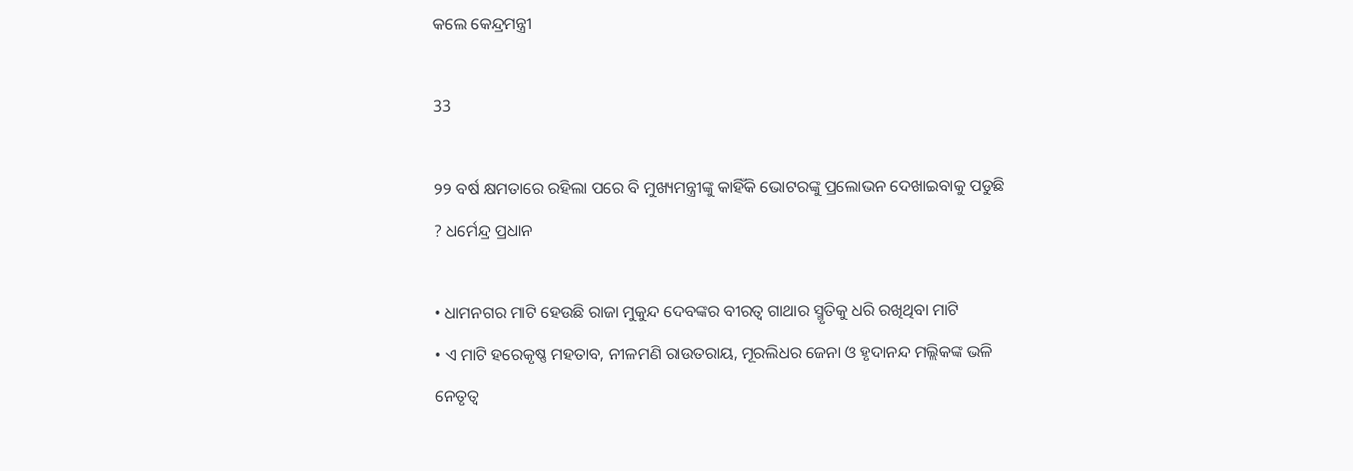କଲେ କେନ୍ଦ୍ରମନ୍ତ୍ରୀ

33

୨୨ ବର୍ଷ କ୍ଷମତାରେ ରହିଲା ପରେ ବି ମୁଖ୍ୟମନ୍ତ୍ରୀଙ୍କୁ କାହିଁକି ଭୋଟରଙ୍କୁ ପ୍ରଲୋଭନ ଦେଖାଇବାକୁ ପଡୁଛି ? ଧର୍ମେନ୍ଦ୍ର ପ୍ରଧାନ

• ଧାମନଗର ମାଟି ହେଉଛି ରାଜା ମୁକୁନ୍ଦ ଦେବଙ୍କର ବୀରତ୍ୱ ଗାଥାର ସ୍ମୃତିକୁ ଧରି ରଖିଥିବା ମାଟି
• ଏ ମାଟି ହରେକୃଷ୍ଣ ମହତାବ, ନୀଳମଣି ରାଉତରାୟ, ମୂରଲିଧର ଜେନା ଓ ହୃଦାନନ୍ଦ ମଲ୍ଲିକଙ୍କ ଭଳି ନେତୃତ୍ୱ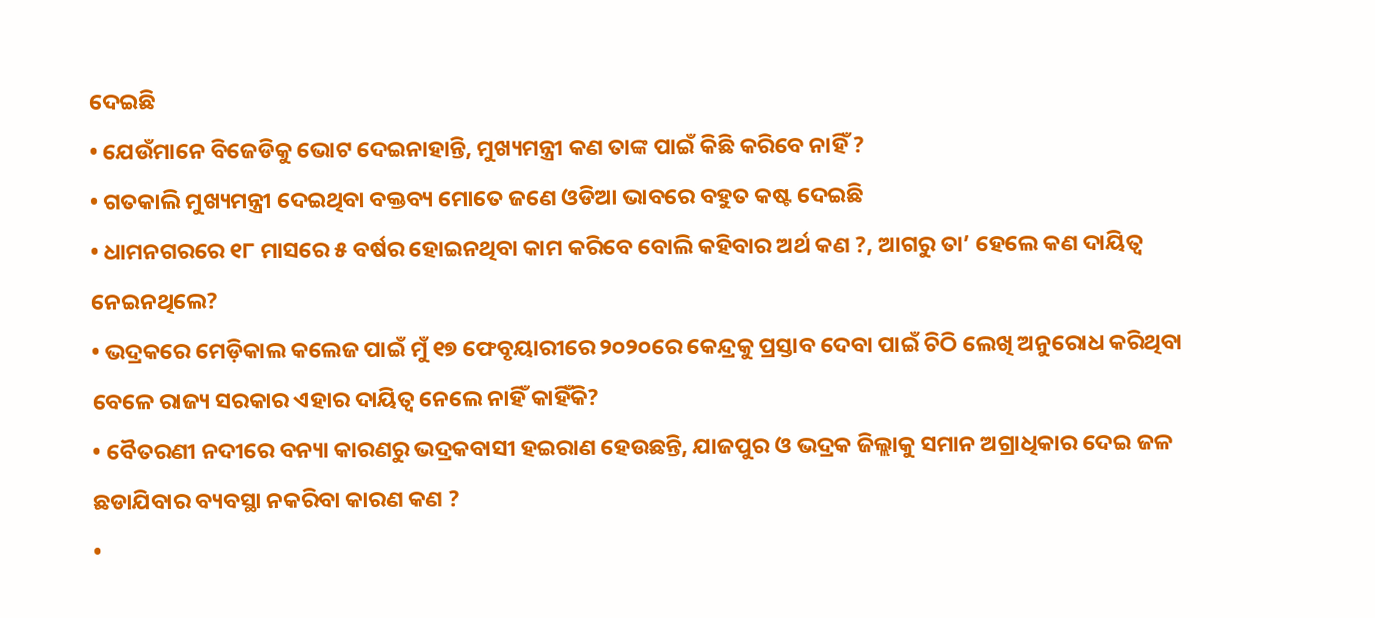ଦେଇଛି
• ଯେଉଁମାନେ ବିଜେଡିକୁ ଭୋଟ ଦେଇନାହାନ୍ତି, ମୁଖ୍ୟମନ୍ତ୍ରୀ କଣ ତାଙ୍କ ପାଇଁ କିଛି କରିବେ ନାହିଁ ?
• ଗତକାଲି ମୁଖ୍ୟମନ୍ତ୍ରୀ ଦେଇଥିବା ବକ୍ତବ୍ୟ ମୋତେ ଜଣେ ଓଡିଆ ଭାବରେ ବହୁତ କଷ୍ଟ ଦେଇଛି
• ଧାମନଗରରେ ୧୮ ମାସରେ ୫ ବର୍ଷର ହୋଇନଥିବା କାମ କରିବେ ବୋଲି କହିବାର ଅର୍ଥ କଣ ?, ଆଗରୁ ତା’ ହେଲେ କଣ ଦାୟିତ୍ୱ ନେଇନଥିଲେ?
• ଭଦ୍ରକରେ ମେଡ଼ିକାଲ କଲେଜ ପାଇଁ ମୁଁ ୧୭ ଫେବୃୟାରୀରେ ୨୦୨୦ରେ କେନ୍ଦ୍ରକୁ ପ୍ରସ୍ତାବ ଦେବା ପାଇଁ ଚିଠି ଲେଖି ଅନୁରୋଧ କରିଥିବା ବେଳେ ରାଜ୍ୟ ସରକାର ଏହାର ଦାୟିତ୍ୱ ନେଲେ ନାହିଁ କାହିଁକି?
• ବୈତରଣୀ ନଦୀରେ ବନ୍ୟା କାରଣରୁ ଭଦ୍ରକବାସୀ ହଇରାଣ ହେଉଛନ୍ତି, ଯାଜପୁର ଓ ଭଦ୍ରକ ଜିଲ୍ଲାକୁ ସମାନ ଅଗ୍ରାଧିକାର ଦେଇ ଜଳ ଛଡାଯିବାର ବ୍ୟବସ୍ଥା ନକରିବା କାରଣ କଣ ?
•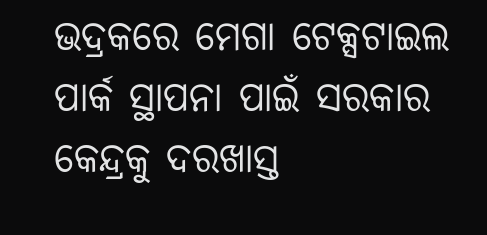ଭଦ୍ରକରେ ମେଗା ଟେକ୍ସଟାଇଲ ପାର୍କ ସ୍ଥାପନା ପାଇଁ ସରକାର କେନ୍ଦ୍ରକୁ ଦରଖାସ୍ତ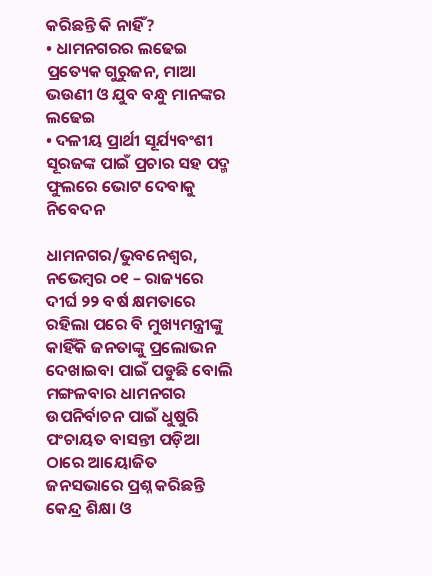କରିଛନ୍ତି କି ନାହିଁ?
• ଧାମନଗରର ଲଢେଇ ପ୍ରତ୍ୟେକ ଗୁରୁଜନ, ମାଆ ଭଉଣୀ ଓ ଯୁବ ବନ୍ଧୁ ମାନଙ୍କର ଲଢେଇ
• ଦଳୀୟ ପ୍ରାର୍ଥୀ ସୂର୍ଯ୍ୟବଂଶୀ ସୂରଜଙ୍କ ପାଇଁ ପ୍ରଚାର ସହ ପଦ୍ମ ଫୁଲରେ ଭୋଟ ଦେବାକୁ ନିବେଦନ

ଧାମନଗର/ଭୁବନେଶ୍ୱର, ନଭେମ୍ବର ୦୧ – ରାଜ୍ୟରେ ଦୀର୍ଘ ୨୨ ବର୍ଷ କ୍ଷମତାରେ ରହିଲା ପରେ ବି ମୁଖ୍ୟମନ୍ତ୍ରୀଙ୍କୁ କାହିଁକି ଜନତାଙ୍କୁ ପ୍ରଲୋଭନ ଦେଖାଇବା ପାଇଁ ପଡୁଛି ବୋଲି ମଙ୍ଗଳବାର ଧାମନଗର ଉପନିର୍ବାଚନ ପାଇଁ ଧୁଷୁରି ପଂଚାୟତ ବାସନ୍ତୀ ପଡ଼ିଆ ଠାରେ ଆୟୋଜିତ ଜନସଭାରେ ପ୍ରଶ୍ନ କରିଛନ୍ତି କେନ୍ଦ୍ର ଶିକ୍ଷା ଓ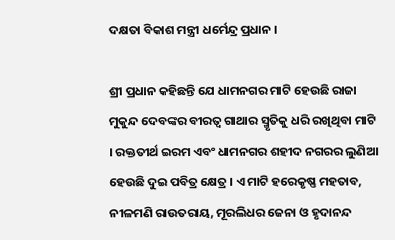ଦକ୍ଷତା ବିକାଶ ମନ୍ତ୍ରୀ ଧର୍ମେନ୍ଦ୍ର ପ୍ରଧାନ ।

ଶ୍ରୀ ପ୍ରଧାନ କହିଛନ୍ତି ଯେ ଧାମନଗର ମାଟି ହେଉଛି ରାଜା ମୁକୁନ୍ଦ ଦେବଙ୍କର ବୀରତ୍ୱ ଗାଥାର ସ୍ମୃତିକୁ ଧରି ରଖିଥିବା ମାଟି । ରକ୍ତତୀର୍ଥ ଇରମ ଏବଂ ଧାମନଗର ଶହୀଦ ନଗରର ଲୁଣିଆ ହେଉଛି ଦୁଇ ପବିତ୍ର କ୍ଷେତ୍ର । ଏ ମାଟି ହରେକୃଷ୍ଣ ମହତାବ, ନୀଳମଣି ରାଉତରାୟ, ମୂରଲିଧର ଜେନା ଓ ହୃଦାନନ୍ଦ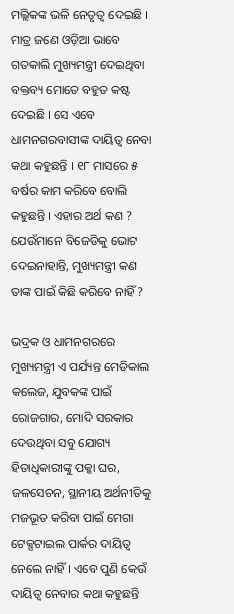ମଲ୍ଲିକଙ୍କ ଭଳି ନେତୃତ୍ୱ ଦେଇଛି । ମାତ୍ର ଜଣେ ଓଡ଼ିଆ ଭାବେ ଗତକାଲି ମୁଖ୍ୟମନ୍ତ୍ରୀ ଦେଇଥିବା ବକ୍ତବ୍ୟ ମୋତେ ବହୁତ କଷ୍ଟ ଦେଇଛି । ସେ ଏବେ ଧାମନଗରବାସୀଙ୍କ ଦାୟିତ୍ୱ ନେବା କଥା କହୁଛନ୍ତି । ୧୮ ମାସରେ ୫ ବର୍ଷର କାମ କରିବେ ବୋଲି କହୁଛନ୍ତି । ଏହାର ଅର୍ଥ କଣ ? ଯେଉଁମାନେ ବିଜେଡିକୁ ଭୋଟ ଦେଇନାହାନ୍ତି, ମୁଖ୍ୟମନ୍ତ୍ରୀ କଣ ତାଙ୍କ ପାଇଁ କିଛି କରିବେ ନାହିଁ?

ଭଦ୍ରକ ଓ ଧାମନଗରରେ ମୁଖ୍ୟମନ୍ତ୍ରୀ ଏ ପର୍ଯ୍ୟନ୍ତ ମେଡିକାଲ କଲେଜ, ଯୁବକଙ୍କ ପାଇଁ ରୋଜଗାର, ମୋଦି ସରକାର ଦେଉଥିବା ସବୁ ଯୋଗ୍ୟ ହିତାଧିକାରୀଙ୍କୁ ପକ୍କା ଘର, ଜଳସେଚନ, ସ୍ଥାନୀୟ ଅର୍ଥନୀତିକୁ ମଜଭୂତ କରିବା ପାଇଁ ମେଗା ଟେକ୍ସଟାଇଲ ପାର୍କର ଦାୟିତ୍ୱ ନେଲେ ନାହିଁ । ଏବେ ପୁଣି କେଉଁ ଦାୟିତ୍ୱ ନେବାର କଥା କହୁଛନ୍ତି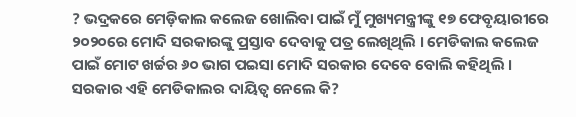? ଭଦ୍ରକରେ ମେଡ଼ିକାଲ କଲେଜ ଖୋଲିବା ପାଇଁ ମୁଁ ମୁଖ୍ୟମନ୍ତ୍ରୀଙ୍କୁ ୧୭ ଫେବୃୟାରୀରେ ୨୦୨୦ରେ ମୋଦି ସରକାରଙ୍କୁ ପ୍ରସ୍ତାବ ଦେବାକୁ ପତ୍ର ଲେଖିଥିଲି । ମେଡିକାଲ କଲେଜ ପାଇଁ ମୋଟ ଖର୍ଚ୍ଚର ୬୦ ଭାଗ ପଇସା ମୋଦି ସରକାର ଦେବେ ବୋଲି କହିଥିଲି । ସରକାର ଏହି ମେଡିକାଲର ଦାୟିତ୍ୱ ନେଲେ କି?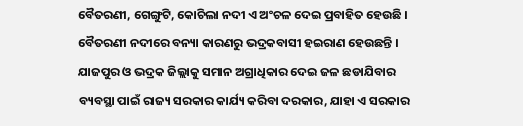ବୈତରଣୀ, ଗେଙ୍ଗୁଟି, କୋଚିଲା ନଦୀ ଏ ଅଂଚଳ ଦେଇ ପ୍ରବାହିତ ହେଉଛି । ବୈତରଣୀ ନଦୀରେ ବନ୍ୟା କାରଣରୁ ଭଦ୍ରକବାସୀ ହଇରାଣ ହେଉଛନ୍ତି । ଯାଜପୁର ଓ ଭଦ୍ରକ ଜିଲ୍ଲାକୁ ସମାନ ଅଗ୍ରାଧିକାର ଦେଇ ଜଳ ଛଡାଯିବାର ବ୍ୟବସ୍ଥା ପାଇଁ ରାଜ୍ୟ ସରକାର କାର୍ଯ୍ୟ କରିବା ଦରକାର, ଯାହା ଏ ସରକାର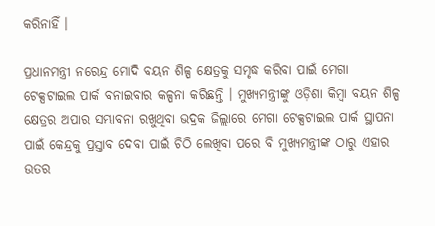କରିନାହିଁ ।

ପ୍ରଧାନମନ୍ତ୍ରୀ ନରେନ୍ଦ୍ର ମୋଦି ବୟନ ଶିଳ୍ପ କ୍ଷେତ୍ରକୁ ସମୃଦ୍ଧ କରିବା ପାଇଁ ମେଗା ଟେକ୍ସଟାଇଲ ପାର୍କ ବନାଇବାର କଳ୍ପନା କରିଛନ୍ତି । ମୁଖ୍ୟମନ୍ତ୍ରୀଙ୍କୁ ଓଡ଼ିଶା କିମ୍ବା ବୟନ ଶିଳ୍ପ କ୍ଷେତ୍ରର ଅପାର ସମ୍ଭାବନା ରଖୁଥିବା ଭଦ୍ରକ ଜିଲ୍ଲାରେ ମେଗା ଟେକ୍ସଟାଇଲ ପାର୍କ ସ୍ଥାପନା ପାଇଁ କେନ୍ଦ୍ରକୁ ପ୍ରସ୍ତାବ ଦେବା ପାଇଁ ଚିଠି ଲେଖିବା ପରେ ବି ମୁଖ୍ୟମନ୍ତ୍ରୀଙ୍କ ଠାରୁ ଏହାର ଉତର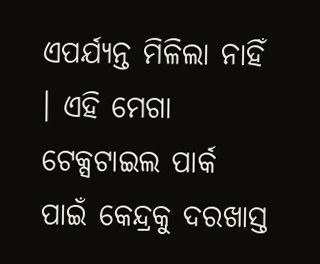ଏପର୍ଯ୍ୟନ୍ତ ମିଳିଲା ନାହିଁ । ଏହି ମେଗା ଟେକ୍ସଟାଇଲ ପାର୍କ ପାଇଁ କେନ୍ଦ୍ରକୁ ଦରଖାସ୍ତ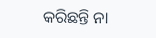କରିଛନ୍ତି ନା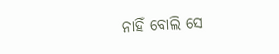ନାହିଁ ବୋଲି ସେ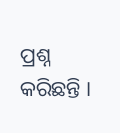ପ୍ରଶ୍ନ କରିଛନ୍ତି ।